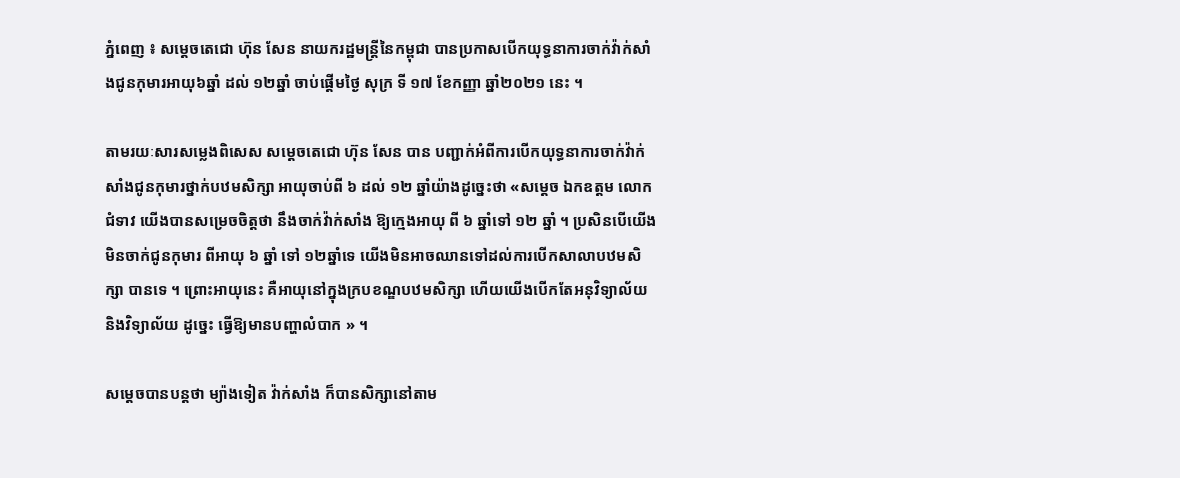ភ្នំពេញ ៖ សម្តេចតេជោ ហ៊ុន សែន នាយករដ្ឋមន្ដ្រីនៃកម្ពុជា បានប្រកាសបើកយុទ្ធនាការចាក់វ៉ាក់សាំងជូនកុមារអាយុ៦ឆ្នាំ ដល់ ១២ឆ្នាំ ចាប់ផ្តើមថ្ងៃ សុក្រ ទី ១៧ ខែកញ្ញា ឆ្នាំ២០២១ នេះ ។

តាមរយៈសារសម្លេងពិសេស សម្តេចតេជោ ហ៊ុន សែន បាន បញ្ជាក់អំពីការបើកយុទ្ធនាការចាក់វ៉ាក់សាំងជូនកុមារថ្នាក់បឋមសិក្សា អាយុចាប់ពី ៦ ដល់ ១២ ឆ្នាំយ៉ាងដូច្នេះថា «សម្តេច ឯកឧត្តម លោកជំទាវ យើងបានសម្រេចចិត្តថា នឹងចាក់វ៉ាក់សាំង ឱ្យក្មេងអាយុ ពី ៦ ឆ្នាំទៅ ១២ ឆ្នាំ ។ ប្រសិនបើយើងមិនចាក់ជូនកុមារ ពីអាយុ ៦ ឆ្នាំ ទៅ ១២ឆ្នាំទេ យើងមិនអាចឈានទៅដល់ការបើកសាលាបឋមសិក្សា បានទេ ។ ព្រោះអាយុនេះ គឺអាយុនៅក្នុងក្របខណ្ឌបឋមសិក្សា ហើយយើងបើកតែអនុវិទ្យាល័យ និងវិទ្យាល័យ ដូច្នេះ ធ្វើឱ្យមានបញ្ហាលំបាក » ។

សម្តេចបានបន្តថា ម្យ៉ាងទៀត វ៉ាក់សាំង ក៏បានសិក្សានៅតាម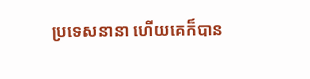ប្រទេសនានា ហើយគេក៏បាន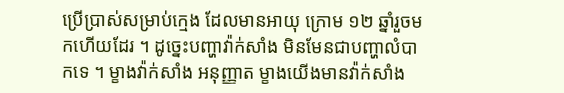ប្រើប្រាស់សម្រាប់ក្មេង ដែលមានអាយុ ក្រោម ១២ ឆ្នាំរួចមកហើយដែរ ។ ដូច្នេះបញ្ហាវ៉ាក់សាំង មិនមែនជាបញ្ហាលំបាកទេ ។ ម្ខាងវ៉ាក់សាំង អនុញ្ញាត ម្ខាងយើងមានវ៉ាក់សាំង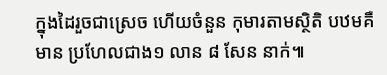ក្នុងដៃរួចជាស្រេច ហើយចំនួន កុមារតាមស្ថិតិ បឋមគឺមាន ប្រហែលជាង១ លាន ៨ សែន នាក់៕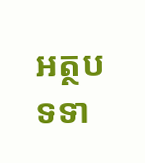អត្ថបទទា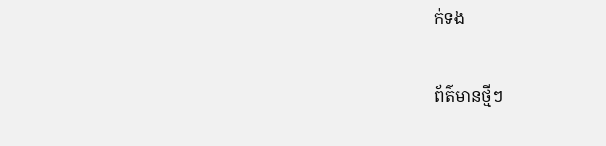ក់ទង

ព័ត៌មានថ្មីៗ